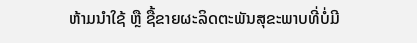ຫ້າມນຳໃຊ້ ຫຼື ຊື້ຂາຍຜະລິດຕະພັນສຸຂະພາບທີ່ບໍ່ມີ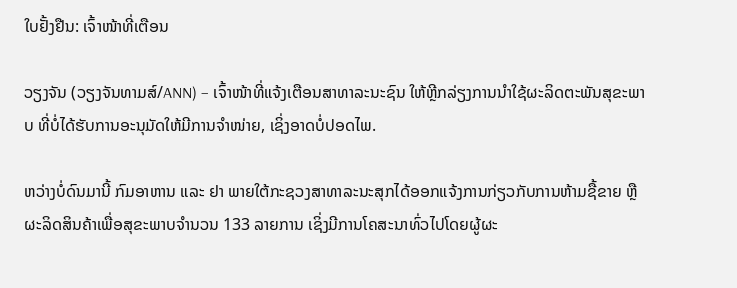ໃບຢັ້ງຢືນ: ເຈົ້າໜ້າທີ່ເຕືອນ

ວຽງຈັນ (ວຽງຈັນທາມສ໌/ANN) – ເຈົ້າໜ້າທີ່ແຈ້ງເຕືອນສາທາລະນະຊົນ ໃຫ້ຫຼີກລ່ຽງການນຳໃຊ້ຜະລິດຕະພັນສຸຂະພາບ ທີ່ບໍ່ໄດ້ຮັບການອະນຸມັດໃຫ້ມີການຈຳໜ່າຍ, ເຊິ່ງອາດບໍ່ປອດໄພ.

ຫວ່າງບໍ່ດົນມານີ້ ກົມອາຫານ ແລະ ຢາ ພາຍໃຕ້ກະຊວງສາທາລະນະສຸກໄດ້ອອກແຈ້ງການກ່ຽວກັບການຫ້າມຊື້ຂາຍ ຫຼື ຜະລິດສິນຄ້າເພື່ອສຸຂະພາບຈຳນວນ 133 ລາຍການ ເຊິ່ງມີການໂຄສະນາທົ່ວໄປໂດຍຜູ້ຜະ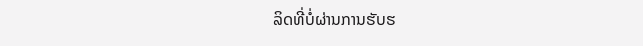ລິດທີ່ບໍ່ຜ່ານການຮັບຮ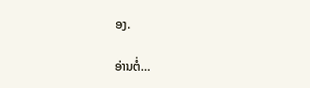ອງ.

ອ່ານຕໍ່…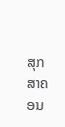ສຸກສາຄອນ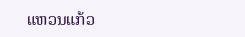ແຫວນແກ້ວ